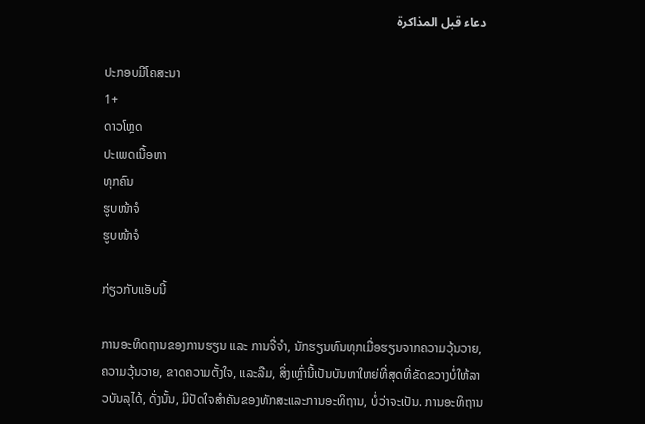دعاء قبل المذاكرة

ປະກອບມີໂຄສະນາ
1+
ດາວໂຫຼດ
ປະເພດເນື້ອຫາ
ທຸກຄົນ
ຮູບໜ້າຈໍ
ຮູບໜ້າຈໍ

ກ່ຽວກັບແອັບນີ້

ການອະທິດຖານຂອງການຮຽນ ແລະ ການຈື່ຈຳ, ນັກຮຽນທົນທຸກເມື່ອຮຽນຈາກຄວາມວຸ້ນວາຍ, ຄວາມວຸ້ນວາຍ, ຂາດຄວາມຕັ້ງໃຈ, ແລະລືມ, ສິ່ງເຫຼົ່ານີ້ເປັນບັນຫາໃຫຍ່ທີ່ສຸດທີ່ຂັດຂວາງບໍ່ໃຫ້ລາວບັນລຸໄດ້, ດັ່ງນັ້ນ, ມີປັດໃຈສໍາຄັນຂອງທັກສະແລະການອະທິຖານ, ບໍ່ວ່າຈະເປັນ. ການອະທິຖານ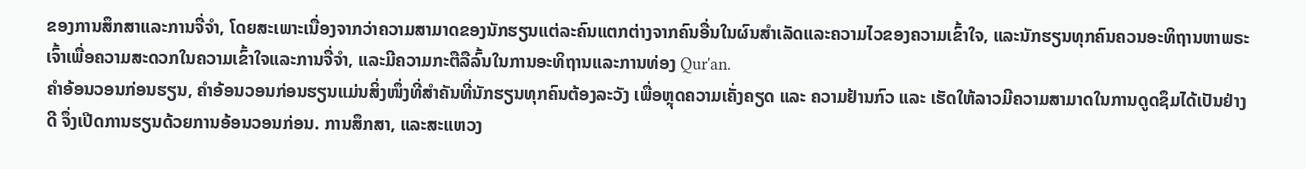ຂອງການສຶກສາແລະການຈື່ຈໍາ, ໂດຍສະເພາະເນື່ອງຈາກວ່າຄວາມສາມາດຂອງນັກຮຽນແຕ່ລະຄົນແຕກຕ່າງຈາກຄົນອື່ນໃນຜົນສໍາເລັດແລະຄວາມໄວຂອງຄວາມເຂົ້າໃຈ, ແລະນັກຮຽນທຸກຄົນຄວນອະທິຖານຫາພຣະເຈົ້າເພື່ອຄວາມສະດວກໃນຄວາມເຂົ້າໃຈແລະການຈື່ຈໍາ, ແລະມີຄວາມກະຕືລືລົ້ນໃນການອະທິຖານແລະການທ່ອງ Qur'an.
ຄຳອ້ອນວອນກ່ອນຮຽນ, ຄຳອ້ອນວອນກ່ອນຮຽນແມ່ນສິ່ງໜຶ່ງທີ່ສຳຄັນທີ່ນັກຮຽນທຸກຄົນຕ້ອງລະວັງ ເພື່ອຫຼຸດຄວາມເຄັ່ງຄຽດ ແລະ ຄວາມຢ້ານກົວ ແລະ ເຮັດໃຫ້ລາວມີຄວາມສາມາດໃນການດູດຊຶມໄດ້ເປັນຢ່າງດີ ຈຶ່ງເປີດການຮຽນດ້ວຍການອ້ອນວອນກ່ອນ. ການສຶກສາ, ແລະສະແຫວງ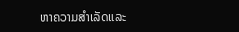ຫາຄວາມສໍາເລັດແລະ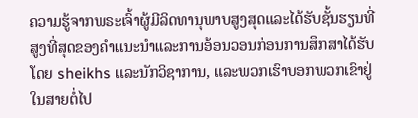ຄວາມຮູ້ຈາກພຣະເຈົ້າຜູ້ມີລິດທານຸພາບສູງສຸດແລະໄດ້ຮັບຊັ້ນຮຽນທີ່ສູງທີ່ສຸດຂອງຄໍາແນະນໍາແລະການອ້ອນວອນກ່ອນການສຶກສາໄດ້ຮັບໂດຍ sheikhs ແລະນັກວິຊາການ, ແລະພວກເຮົາບອກພວກເຂົາຢູ່ໃນສາຍຕໍ່ໄປ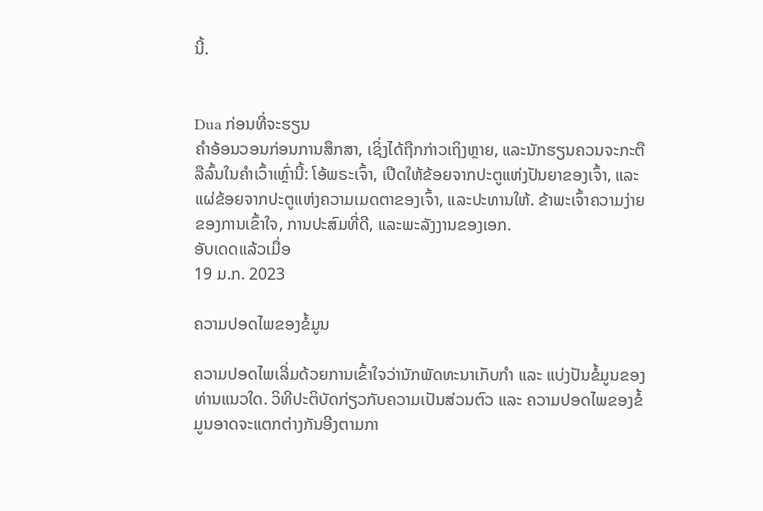ນີ້.


Dua ກ່ອນທີ່ຈະຮຽນ
ຄໍາອ້ອນວອນກ່ອນການສຶກສາ, ເຊິ່ງໄດ້ຖືກກ່າວເຖິງຫຼາຍ, ແລະນັກຮຽນຄວນຈະກະຕືລືລົ້ນໃນຄໍາເວົ້າເຫຼົ່ານີ້: ໂອ້ພຣະເຈົ້າ, ເປີດໃຫ້ຂ້ອຍຈາກປະຕູແຫ່ງປັນຍາຂອງເຈົ້າ, ແລະແຜ່ຂ້ອຍຈາກປະຕູແຫ່ງຄວາມເມດຕາຂອງເຈົ້າ, ແລະປະທານໃຫ້. ຂ້າພະເຈົ້າຄວາມງ່າຍຂອງການເຂົ້າໃຈ, ການປະສົມທີ່ດີ, ແລະພະລັງງານຂອງເອກ.
ອັບເດດແລ້ວເມື່ອ
19 ມ.ກ. 2023

ຄວາມປອດໄພຂອງຂໍ້ມູນ

ຄວາມປອດໄພເລີ່ມດ້ວຍການເຂົ້າໃຈວ່ານັກພັດທະນາເກັບກຳ ແລະ ແບ່ງປັນຂໍ້ມູນຂອງທ່ານແນວໃດ. ວິທີປະຕິບັດກ່ຽວກັບຄວາມເປັນສ່ວນຕົວ ແລະ ຄວາມປອດໄພຂອງຂໍ້ມູນອາດຈະແຕກຕ່າງກັນອີງຕາມກາ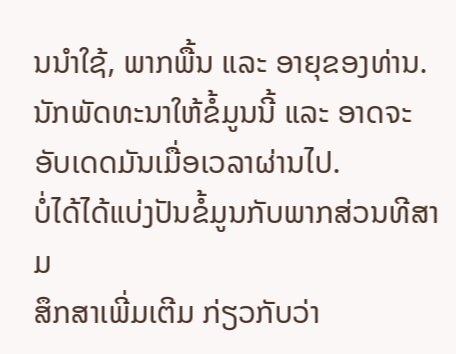ນນຳໃຊ້, ພາກພື້ນ ແລະ ອາຍຸຂອງທ່ານ. ນັກພັດທະນາໃຫ້ຂໍ້ມູນນີ້ ແລະ ອາດຈະອັບເດດມັນເມື່ອເວລາຜ່ານໄປ.
ບໍ່ໄດ້ໄດ້ແບ່ງປັນຂໍ້ມູນກັບພາກສ່ວນທີສາມ
ສຶກສາເພີ່ມເຕີມ ກ່ຽວກັບວ່າ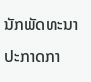ນັກພັດທະນາປະກາດກາ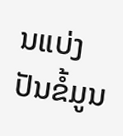ນແບ່ງປັນຂໍ້ມູນ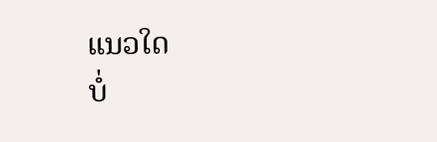ແນວໃດ
ບໍ່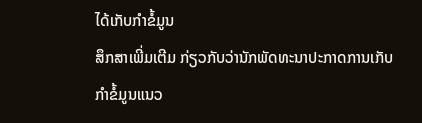ໄດ້ເກັບກຳຂໍ້ມູນ
ສຶກສາເພີ່ມເຕີມ ກ່ຽວກັບວ່ານັກພັດທະນາປະກາດການເກັບກຳຂໍ້ມູນແນວ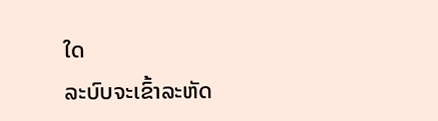ໃດ
ລະບົບຈະເຂົ້າລະຫັດ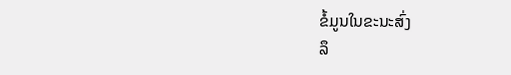ຂໍ້ມູນໃນຂະນະສົ່ງ
ລຶ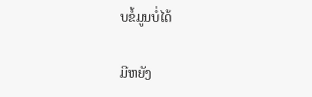ບຂໍ້ມູນບໍ່ໄດ້

ມີຫຍັງ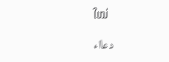ໃໝ່

دعااء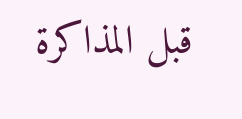قبل المذاكرة